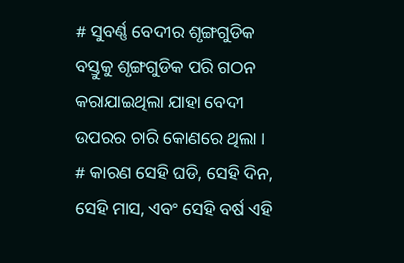# ସୁବର୍ଣ୍ଣ ବେଦୀର ଶୃଙ୍ଗଗୁଡିକ ବସ୍ତୁକୁ ଶୃଙ୍ଗଗୁଡିକ ପରି ଗଠନ କରାଯାଇଥିଲା ଯାହା ବେଦୀ ଉପରର ଚାରି କୋଣରେ ଥିଲା । # କାରଣ ସେହି ଘଡି, ସେହି ଦିନ, ସେହି ମାସ, ଏବଂ ସେହି ବର୍ଷ ଏହି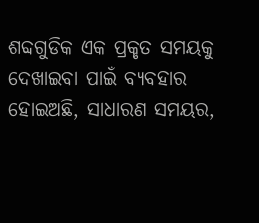ଶବ୍ଦଗୁଡିକ ଏକ ପ୍ରକୃତ ସମୟକୁ ଦେଖାଇବା ପାଇଁ ବ୍ୟବହାର ହୋଇଅଛି, ସାଧାରଣ ସମୟର,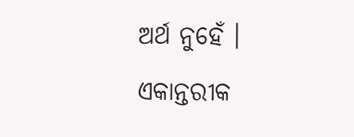ଅର୍ଥ ନୁହେଁ । ଏକାନ୍ତରୀକ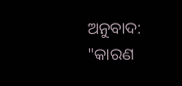ଅନୁବାଦ: "କାରଣ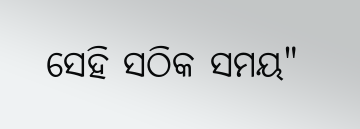ସେହି ସଠିକ ସମୟ"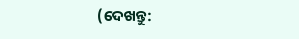(ଦେଖନ୍ତୁ: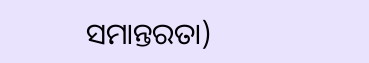ସମାନ୍ତରତା)